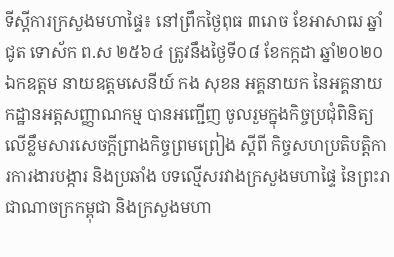ទីស្តីការក្រសួងមហាផ្ទៃ៖ នៅព្រឹកថ្ងៃពុធ ៣រោច ខែអាសាឍ ឆ្នាំជូត ទោស័ក ព.ស ២៥៦៤ ត្រូវនឹងថ្ងៃទី០៨ ខែកក្កដា ឆ្នាំ២០២០ ឯកឧត្តម នាយឧត្តមសេនីយ៍ កង សុខន អគ្គនាយក នៃអគ្គនាយកដ្ឋានអត្តសញ្ញាណកម្ម បានអញ្ជើញ ចូលរួមក្នុងកិច្ចប្រជុំពិនិត្យលើខ្លឹមសារសេចក្ដីព្រាងកិច្ចព្រមព្រៀង ស្ដីពី កិច្ចសហប្រតិបត្តិការការងារបង្ការ និងប្រឆាំង បទល្មើសរវាងក្រសួងមហាផ្ទៃ នៃព្រះរាជាណាចក្រកម្ពុជា និងក្រសួងមហា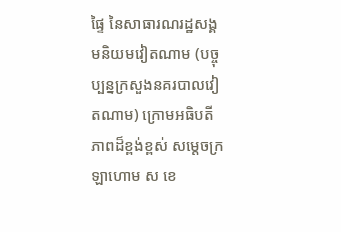ផ្ទៃ នៃសាធារណរដ្ឋសង្គមនិយមវៀតណាម (បច្ចុប្បន្នក្រសួងនគរបាលវៀតណាម) ក្រោមអធិបតីភាពដ៏ខ្ពង់ខ្ពស់ សម្តេចក្រឡាហោម ស ខេ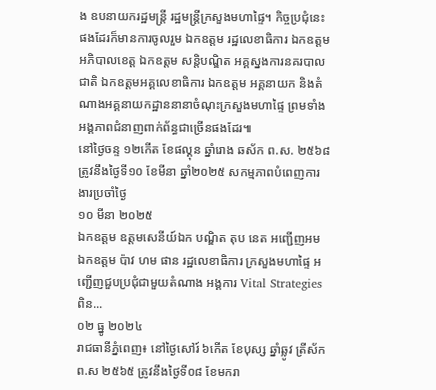ង ឧបនាយករដ្ឋមន្រ្តី រដ្ឋមន្រ្តីក្រសួងមហាផ្ទៃ។ កិច្ចប្រជុំនេះផងដែរក៏មានការចូលរួម ឯកឧត្តម រដ្ឋលេខាធិការ ឯកឧត្តម អភិបាលខេត្ត ឯកឧត្តម សន្តិបណ្ឌិត អគ្គស្នងការនគរបាលជាតិ ឯកឧត្តមអគ្គលេខាធិការ ឯកឧត្តម អគ្គនាយក និងតំណាងអគ្គនាយកដ្ឋាននានាចំណុះក្រសួងមហាផ្ទៃ ព្រមទាំងអង្គភាពជំនាញពាក់ព័ន្ធជាច្រើនផងដែរ៕
នៅថ្ងៃចន្ទ ១២កេីត ខែផល្គុន ឆ្នាំរោង ឆស័ក ព.ស. ២៥៦៨ ត្រូវនឹងថ្ងៃទី១០ ខែមីនា ឆ្នាំ២០២៥ សកម្មភាពបំពេញការងារប្រចាំថ្ងៃ
១០ មីនា ២០២៥
ឯកឧត្តម ឧត្តមសេនីយ៍ឯក បណ្ឌិត តុប នេត អញ្ជើញអម ឯកឧត្តម ប៉ាវ ហម ផាន រដ្ឋលេខាធិការ ក្រសួងមហាផ្ទៃ អញ្ជើញជួបប្រជុំជាមួយតំណាង អង្គការ Vital Strategies ពិន...
០២ ធ្នូ ២០២៤
រាជធានីភ្នំពេញ៖ នៅថ្ងៃសៅរ៍ ៦កើត ខែបុស្ស ឆ្នាំឆ្លូវ ត្រីស័ក ព.ស ២៥៦៥ ត្រូវនឹងថ្ងៃទី០៨ ខែមករា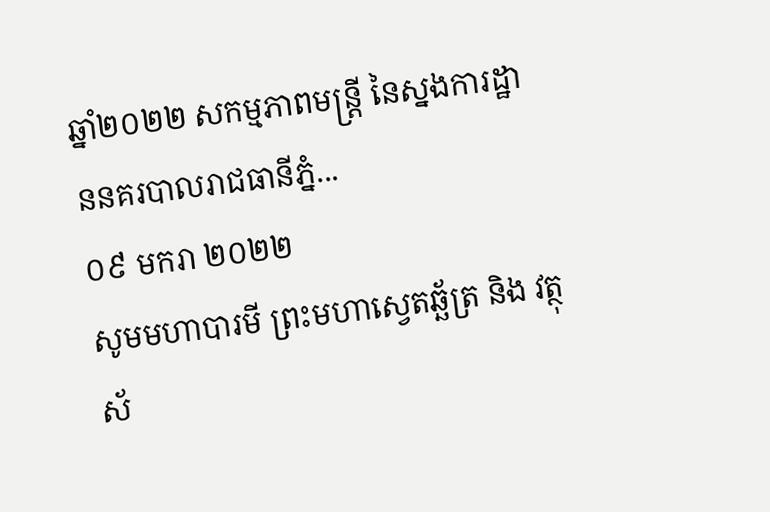ឆ្នាំ២០២២ សកម្មភាពមន្រ្តី នៃស្នងការដ្ឋាននគរបាលរាជធានីភ្នំ...
០៩ មករា ២០២២
សូមមហាបារមី ព្រះមហាស្វេតឆ្ឆ័ត្រ និង វត្ថុស័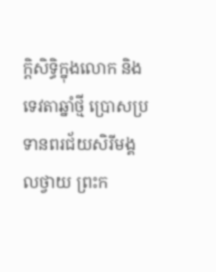ក្តិសិទ្ធិក្នុងលោក និង ទេវតាឆ្នាំថ្មី ប្រោសប្រទានពរជ័យសិរីមង្គលថ្វាយ ព្រះក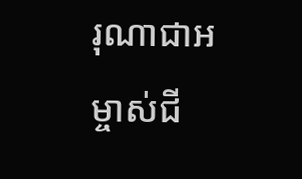រុណាជាអម្ចាស់ជី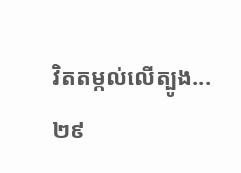វិតតម្កល់លើត្បូង...
២៩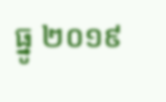ធ្នូ ២០១៩